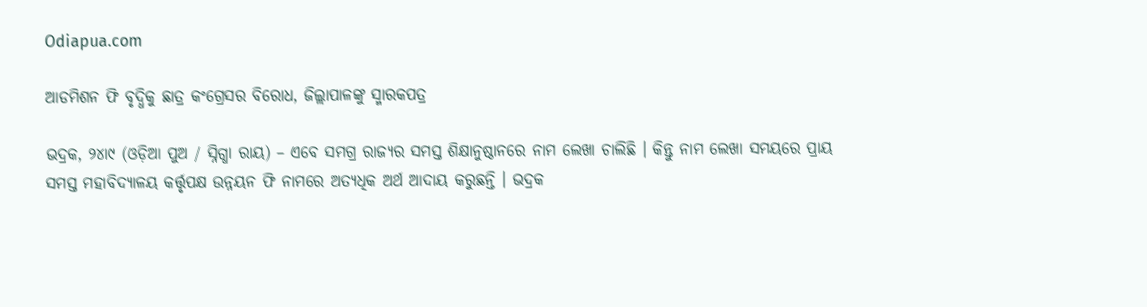Odiapua.com

ଆଡମିଶନ ଫି ବୃଦ୍ଧିକୁ ଛାତ୍ର କଂଗ୍ରେସର ବିରୋଧ, ଜିଲ୍ଲାପାଳଙ୍କୁ ସ୍ମାରକପତ୍ର

ଭଦ୍ରକ, ୨୪ା୯ (ଓଡ଼ିଆ ପୁଅ / ସ୍ନିଗ୍ଧା ରାୟ) – ଏବେ ସମଗ୍ର ରାଜ୍ୟର ସମସ୍ତ ଶିକ୍ଷାନୁଷ୍ଠାନରେ ନାମ ଲେଖା ଚାଲିଛି । କିନ୍ତୁ ନାମ ଲେଖା ସମୟରେ ପ୍ରାୟ ସମସ୍ତ ମହାବିଦ୍ୟାଳୟ କର୍ତ୍ତୃପକ୍ଷ ଉନ୍ନୟନ ଫି ନାମରେ ଅତ୍ୟଧିକ ଅର୍ଥ ଆଦାୟ କରୁଛନ୍ତି । ଭଦ୍ରକ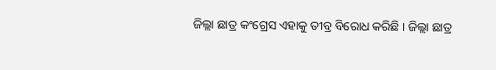ଜିଲ୍ଲା ଛାତ୍ର କଂଗ୍ରେସ ଏହାକୁ ତୀବ୍ର ବିରୋଧ କରିଛି । ଜିଲ୍ଲା ଛାତ୍ର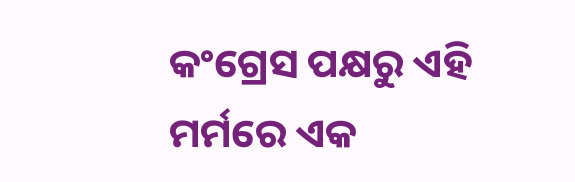କଂଗ୍ରେସ ପକ୍ଷରୁ ଏହି ମର୍ମରେ ଏକ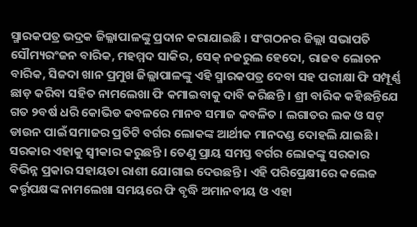ସ୍ମାରକପତ୍ର ଭଦ୍ରକ ଜିଲ୍ଳାପାଳଙ୍କୁ ପ୍ରଦାନ କରାଯାଇଛି । ସଂଗଠନର ଜିଲ୍ଲା ସଭାପତି ସୌମ୍ୟରଂଜନ ବାରିକ, ମହମ୍ମଦ ସାକିର, ସେକ୍ ନଜରୁଲ ହେଦୋ, ରାଜବ ଲୋଚନ ବାରିକ, ସିଜଦା ଖାନ ପ୍ରମୁଖ ଜିଲ୍ଲାପାଳଙ୍କୁ ଏହି ସ୍ମାରକପତ୍ର ଦେବା ସହ ପରୀକ୍ଷା ଫି ସମ୍ପୂର୍ଣ୍ଣ ଛାଡ଼ କରିବା ସହିତ ନାମଲେଖା ଫି କମାଇବାକୁ ଦାବି କରିଛନ୍ତି । ଶ୍ରୀ ବାରିକ କହିଛନ୍ତିଯେ ଗତ ୨ବର୍ଷ ଧରି କୋଭିଡ କବଳରେ ମାନବ ସମାଜ କବଳିତ । ଲଗାତର ଲକ ଓ ସଟ୍ ଡାଉନ ପାଇଁ ସମାଜର ପ୍ରତିଟି ବର୍ଗର ଲୋକଙ୍କ ଆର୍ଥୀକ ମାନଦଣ୍ଡ ଦୋହଲି ଯାଇଛି । ସରକାର ଏହାକୁ ସ୍ୱୀକାର କରୁଛନ୍ତି । ତେଣୁ ପ୍ରାୟ ସମସ୍ତ ବର୍ଗର ଲୋକଙ୍କୁ ସରକାର ବିଭିନ୍ନ ପ୍ରକାର ସହାୟତା ରାଶୀ ଯୋଗାଇ ଦେଉଛନ୍ତି । ଏହି ପରିପ୍ରେକ୍ଷୀରେ କଲେଜ କର୍ତ୍ତୃପକ୍ଷଙ୍କ ନାମଲେଖା ସମୟରେ ଫି ବୃଦ୍ଧି ଅମାନବୀୟ ଓ ଏହା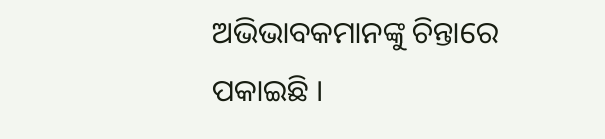ଅଭିଭାବକମାନଙ୍କୁ ଚିନ୍ତାରେ ପକାଇଛି ।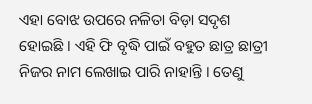ଏହା ବୋଝ ଉପରେ ନଳିତା ବିଡ଼ା ସଦୃଶ ହୋଇଛି । ଏହି ଫି ବୃଦ୍ଧି ପାଇଁ ବହୁତ ଛାତ୍ର ଛାତ୍ରୀ ନିଜର ନାମ ଲେଖାଇ ପାରି ନାହାନ୍ତି । ତେଣୁ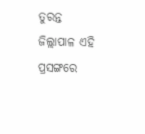ତୁରନ୍ତ ଜିଲ୍ଲାପାଳ ଏହି ପ୍ରସଙ୍ଗରେ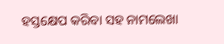ହସ୍ତକ୍ଷେପ କରିବା ସହ ନାମଲେଖା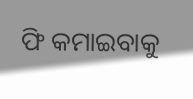ଫି କମାଇବାକୁ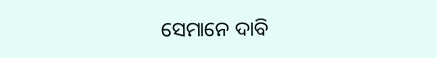ସେମାନେ ଦାବି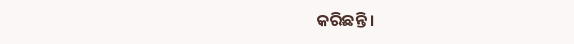କରିଛନ୍ତି ।